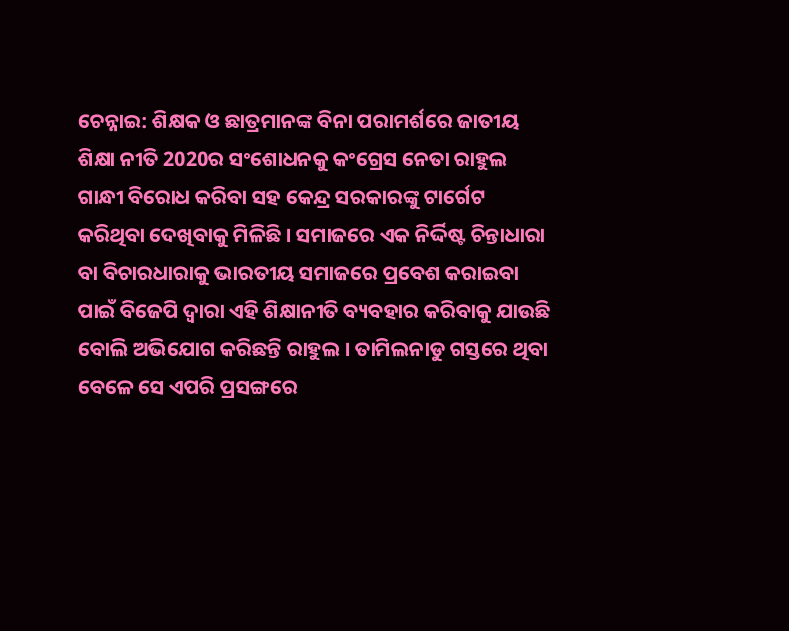ଚେନ୍ନାଇ: ଶିକ୍ଷକ ଓ ଛାତ୍ରମାନଙ୍କ ବିନା ପରାମର୍ଶରେ ଜାତୀୟ ଶିକ୍ଷା ନୀତି 2020ର ସଂଶୋଧନକୁ କଂଗ୍ରେସ ନେତା ରାହୁଲ ଗାନ୍ଧୀ ବିରୋଧ କରିବା ସହ କେନ୍ଦ୍ର ସରକାରଙ୍କୁ ଟାର୍ଗେଟ କରିଥିବା ଦେଖିବାକୁ ମିଳିଛି । ସମାଜରେ ଏକ ନିର୍ଦ୍ଦିଷ୍ଟ ଚିନ୍ତାଧାରା ବା ବିଚାରଧାରାକୁ ଭାରତୀୟ ସମାଜରେ ପ୍ରବେଶ କରାଇବା ପାଇଁ ବିଜେପି ଦ୍ବାରା ଏହି ଶିକ୍ଷାନୀତି ବ୍ୟବହାର କରିବାକୁ ଯାଉଛି ବୋଲି ଅଭିଯୋଗ କରିଛନ୍ତି ରାହୁଲ । ତାମିଲନାଡୁ ଗସ୍ତରେ ଥିବା ବେଳେ ସେ ଏପରି ପ୍ରସଙ୍ଗରେ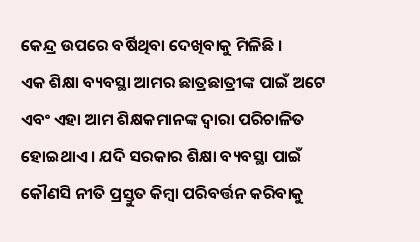କେନ୍ଦ୍ର ଉପରେ ବର୍ଷିଥିବା ଦେଖିବାକୁ ମିଳିଛି ।
ଏକ ଶିକ୍ଷା ବ୍ୟବସ୍ଥା ଆମର ଛାତ୍ରଛାତ୍ରୀଙ୍କ ପାଇଁ ଅଟେ ଏବଂ ଏହା ଆମ ଶିକ୍ଷକମାନଙ୍କ ଦ୍ବାରା ପରିଚାଳିତ ହୋଇଥାଏ । ଯଦି ସରକାର ଶିକ୍ଷା ବ୍ୟବସ୍ଥା ପାଇଁ କୌଣସି ନୀତି ପ୍ରସ୍ତୁତ କିମ୍ବା ପରିବର୍ତ୍ତନ କରିବାକୁ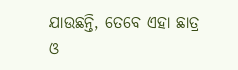ଯାଉଛନ୍ତି, ତେବେ ଏହା ଛାତ୍ର ଓ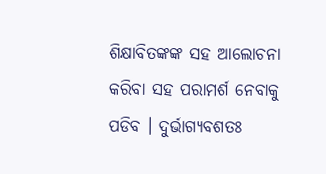ଶିକ୍ଷାବିତଙ୍କଙ୍କ ସହ ଆଲୋଚନା କରିବା ସହ ପରାମର୍ଶ ନେବାକୁ ପଡିବ । ଦୁର୍ଭାଗ୍ୟବଶତଃ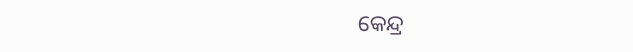କେନ୍ଦ୍ର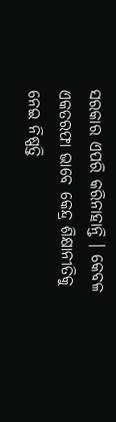ସରକାର ଏପରି କରିନାହାନ୍ତି । କେବଳ ଏକତରଫା ଭାବେ କେନ୍ଦ୍ର ଶିକ୍ଷାନୀତିକୁ ନେଇ ନିଷ୍ପତ୍ତି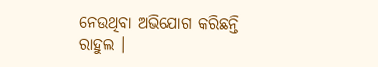ନେଉଥିବା ଅଭିଯୋଗ କରିଛନ୍ତି ରାହୁଲ ।